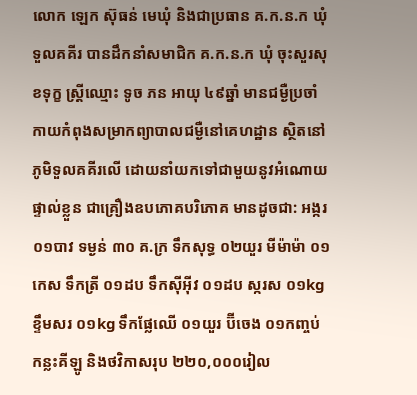លោក ឡេក ស៊ុធន់ មេឃុំ និងជាប្រធាន គ.ក.ន.ក ឃុំទួលគគីរ បានដឹកនាំសមាជិក គ.ក.ន.ក ឃុំ ចុះសួរសុខទុក្ខ ស្ត្រីឈ្មោះ ទូច ភន អាយុ ៤៩ឆ្នាំ មានជម្ងឺប្រចាំកាយកំពុងសម្រាកព្យាបាលជម្ងឺនៅគេហដ្ឋាន ស្ថិតនៅភូមិទួលគគីរលើ ដោយនាំយកទៅជាមួយនូវអំណោយផ្ទាល់ខ្លួន ជាគ្រឿងឧបភោគបរិភោគ មានដូចជា: អង្ករ ០១បាវ ទម្ងន់ ៣០ គ.ក្រ ទឹកសុទ្ធ ០២យួរ មីម៉ាម៉ា ០១កេស ទឹកត្រី ០១ដប ទឹកស៊ីអ៊ីវ ០១ដប ស្ករស ០១kg ខ្ទឹមសរ ០១kg ទឹកផ្លែឈើ ០១យួរ ប៊ីចេង ០១កញ្ចប់ កន្លះគីឡូ និងថវិកាសរុប ២២០,០០០រៀល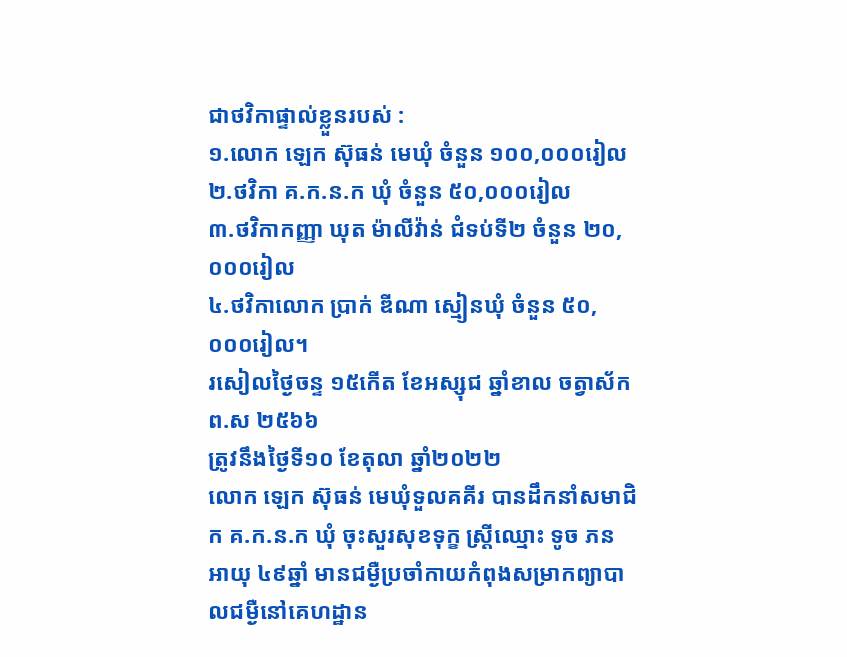ជាថវិកាផ្ទាល់ខ្លួនរបស់ :
១.លោក ឡេក ស៊ុធន់ មេឃុំ ចំនួន ១០០,០០០រៀល
២.ថវិកា គ.ក.ន.ក ឃុំ ចំនួន ៥០,០០០រៀល
៣.ថវិកាកញ្ញា ឃុត ម៉ាលីវ៉ាន់ ជំទប់ទី២ ចំនួន ២០,០០០រៀល
៤.ថវិកាលោក ប្រាក់ ឌីណា ស្មៀនឃុំ ចំនួន ៥០,០០០រៀល។
រសៀលថ្ងៃចន្ទ ១៥កើត ខែអស្សុជ ឆ្នាំខាល ចត្វាស័ក ព.ស ២៥៦៦
ត្រូវនឹងថ្ងៃទី១០ ខែតុលា ឆ្នាំ២០២២
លោក ឡេក ស៊ុធន់ មេឃុំទួលគគីរ បានដឹកនាំសមាជិក គ.ក.ន.ក ឃុំ ចុះសួរសុខទុក្ខ ស្ត្រីឈ្មោះ ទូច ភន អាយុ ៤៩ឆ្នាំ មានជម្ងឺប្រចាំកាយកំពុងសម្រាកព្យាបាលជម្ងឺនៅគេហដ្ឋាន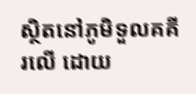ស្ថិតនៅភូមិទួលគគីរលើ ដោយ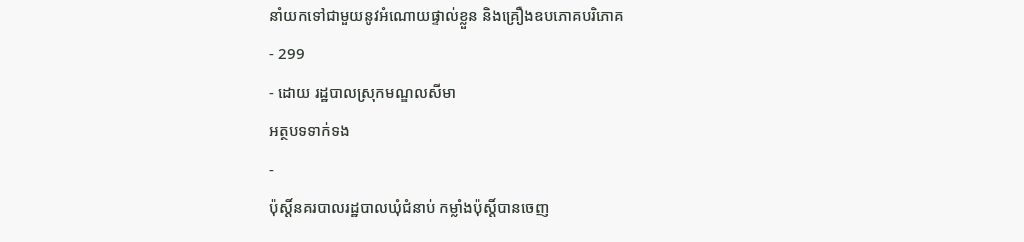នាំយកទៅជាមួយនូវអំណោយផ្ទាល់ខ្លួន និងគ្រឿងឧបភោគបរិភោគ
- 299
- ដោយ រដ្ឋបាលស្រុកមណ្ឌលសីមា
អត្ថបទទាក់ទង
-
ប៉ុស្ដិ៍នគរបាលរដ្ឋបាលឃុំជំនាប់ កម្លាំងប៉ុស្តិ៍បានចេញ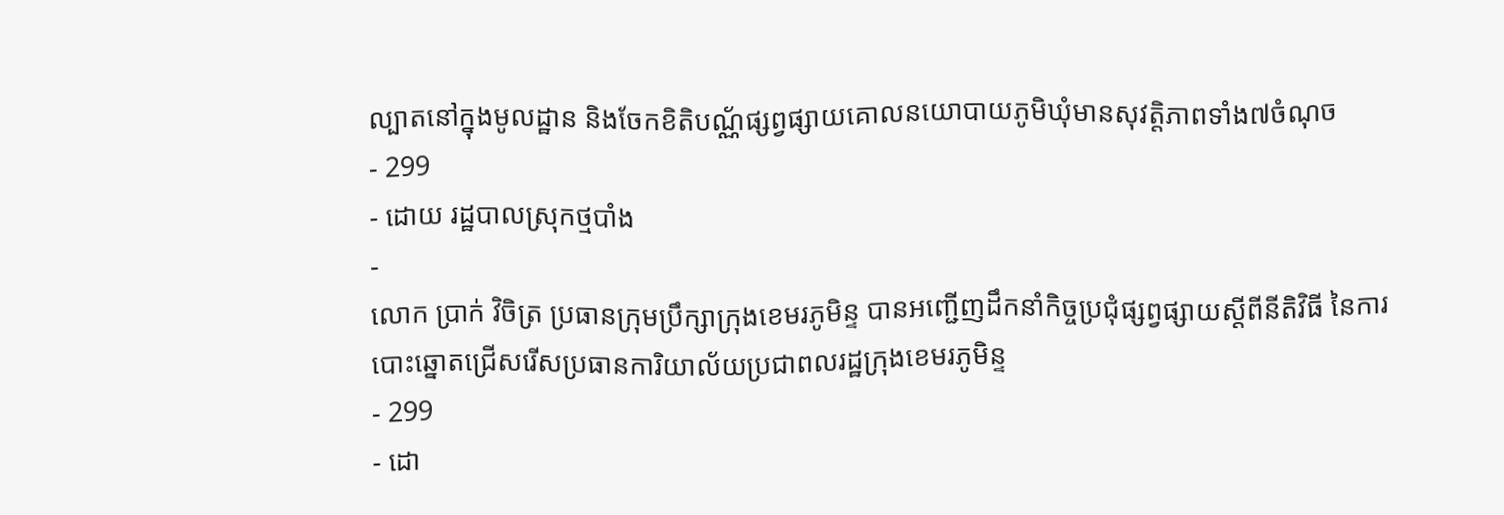ល្បាតនៅក្នុងមូលដ្ឋាន និងចែកខិតិបណ្ណ័ផ្សព្វផ្សាយគោលនយោបាយភូមិឃុំមានសុវត្តិភាពទាំង៧ចំណុច
- 299
- ដោយ រដ្ឋបាលស្រុកថ្មបាំង
-
លោក ប្រាក់ វិចិត្រ ប្រធានក្រុមប្រឹក្សាក្រុងខេមរភូមិន្ទ បានអញ្ជើញដឹកនាំកិច្ចប្រជុំផ្សព្វផ្សាយស្ដីពីនីតិវិធី នៃការបោះឆ្នោតជ្រើសរើសប្រធានការិយាល័យប្រជាពលរដ្ឋក្រុងខេមរភូមិន្ទ
- 299
- ដោ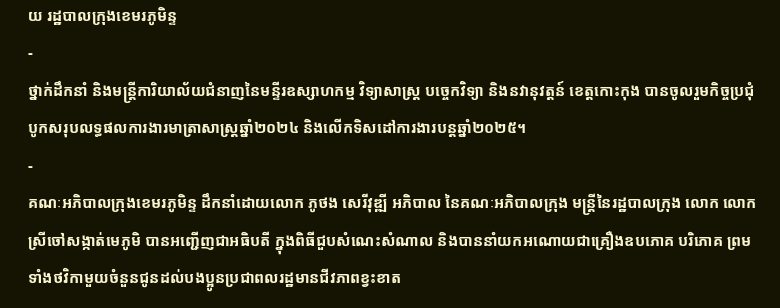យ រដ្ឋបាលក្រុងខេមរភូមិន្ទ
-
ថ្នាក់ដឹកនាំ និងមន្រ្តីការិយាល័យជំនាញនៃមន្ទីរឧស្សាហកម្ម វិទ្យាសាស្រ្ត បច្ចេកវិទ្យា និងនវានុវត្តន៍ ខេត្តកោះកុង បានចូលរួមកិច្ចប្រជុំបូកសរុបលទ្ធផលការងារមាត្រាសាស្រ្តឆ្នាំ២០២៤ និងលើកទិសដៅការងារបន្តឆ្នាំ២០២៥។
-
គណៈអភិបាលក្រុងខេមរភូមិន្ទ ដឹកនាំដោយលោក ភូថង សេរីវុឌ្ឍី អភិបាល នៃគណៈអភិបាលក្រុង មន្ត្រីនៃរដ្ឋបាលក្រុង លោក លោកស្រីចៅសង្កាត់មេភូមិ បានអញ្ជើញជាអធិបតី ក្នុងពិធីជួបសំណេះសំណាល និងបាននាំយកអណោយជាគ្រឿងឧបភោគ បរិភោគ ព្រមទាំងថវិកាមួយចំនួនជូនដល់បងប្អូនប្រជាពលរដ្ឋមានជីវភាពខ្វះខាត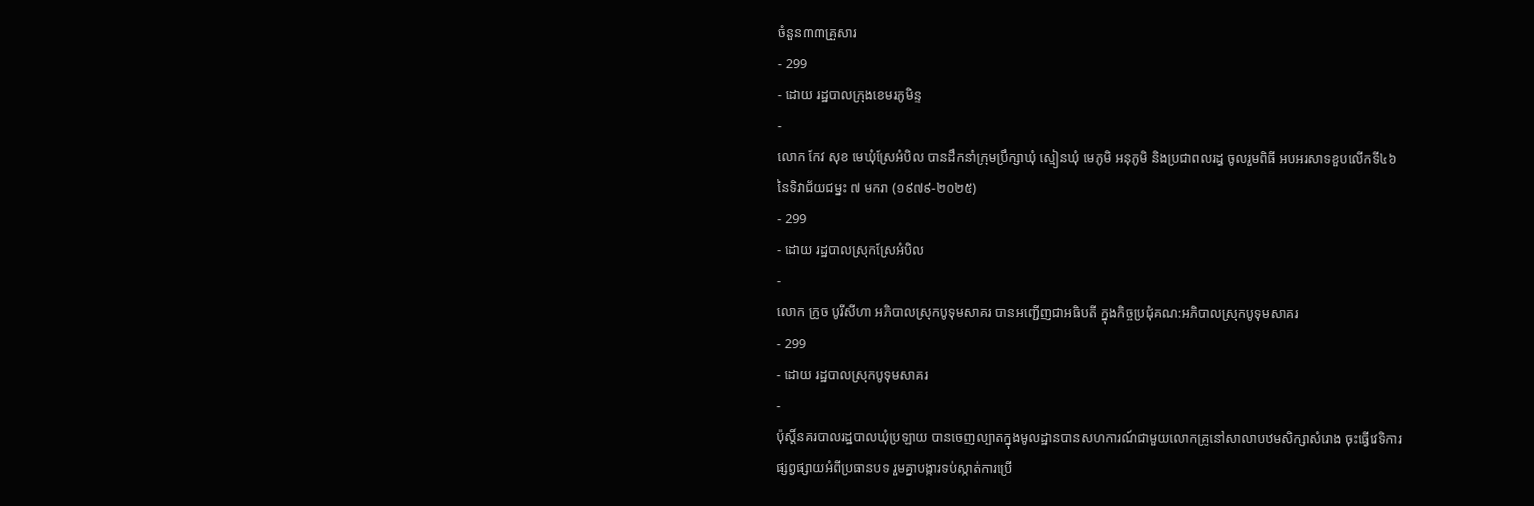ចំនួន៣៣គ្រួសារ
- 299
- ដោយ រដ្ឋបាលក្រុងខេមរភូមិន្ទ
-
លោក កែវ សុខ មេឃុំស្រែអំបិល បានដឹកនាំក្រុមប្រឹក្សាឃុំ ស្មៀនឃុំ មេភូមិ អនុភូមិ និងប្រជាពលរដ្ធ ចូលរួមពិធី អបអរសាទខួបលើកទី៤៦ នៃទិវាជ័យជម្នះ ៧ មករា (១៩៧៩-២០២៥)
- 299
- ដោយ រដ្ឋបាលស្រុកស្រែអំបិល
-
លោក ក្រូច បូរីសីហា អភិបាលស្រុកបូទុមសាគរ បានអញ្ជើញជាអធិបតី ក្នុងកិច្ចប្រជុំគណ:អភិបាលស្រុកបូទុមសាគរ
- 299
- ដោយ រដ្ឋបាលស្រុកបូទុមសាគរ
-
ប៉ុស្តិ៍នគរបាលរដ្ឋបាលឃុំប្រឡាយ បានចេញល្បាតក្នុងមូលដ្ឋានបានសហការណ៍ជាមួយលោកគ្រូនៅសាលាបឋមសិក្សាសំរោង ចុះធ្វេីវេទិការផ្សព្វផ្សាយអំពីប្រធានបទ រួមគ្នាបង្ការទប់ស្កាត់ការប្រើ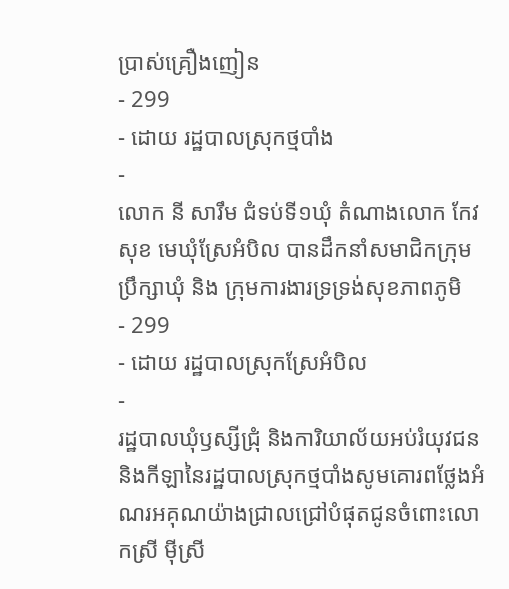ប្រាស់គ្រឿងញៀន
- 299
- ដោយ រដ្ឋបាលស្រុកថ្មបាំង
-
លោក នី សារឹម ជំទប់ទី១ឃុំ តំណាងលោក កែវ សុខ មេឃុំស្រែអំបិល បានដឹកនាំសមាជិកក្រុមប្រឹក្សាឃុំ និង ក្រុមការងារទ្រទ្រង់សុខភាពភូមិ
- 299
- ដោយ រដ្ឋបាលស្រុកស្រែអំបិល
-
រដ្ឋបាលឃុំឫស្សីជ្រុំ និងការិយាល័យអប់រំយុវជន និងកីឡានៃរដ្ឋបាលស្រុកថ្មបាំងសូមគោរពថ្លែងអំណរអគុណយ៉ាងជ្រាលជ្រៅបំផុតជូនចំពោះលោកស្រី ម៉ីស្រី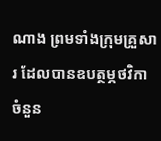ណាង ព្រមទាំងក្រុមគ្រួសារ ដែលបានឧបត្ថម្ភថវិកា ចំនួន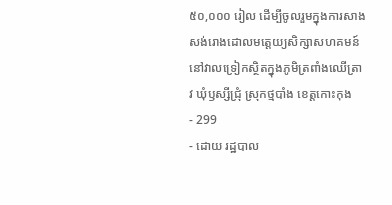៥០,០០០ រៀល ដើម្បីចូលរួមក្នុងការសាងសង់រោងដោលមត្តេយ្យសិក្សាសហគមន៍ នៅវាលទ្រៀកស្ថិតក្នុងភូមិត្រពាំងឈើត្រាវ ឃុំឫស្សីជ្រុំ ស្រុកថ្មបាំង ខេត្តកោះកុង
- 299
- ដោយ រដ្ឋបាល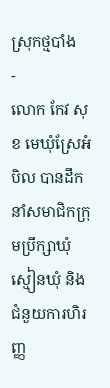ស្រុកថ្មបាំង
-
លោក កែវ សុខ មេឃុំស្រែអំបិល បានដឹកនាំសមាជិកក្រុមប្រឹក្សាឃុំ ស្មៀនឃុំ និង ជំនួយការហិរញ្ញ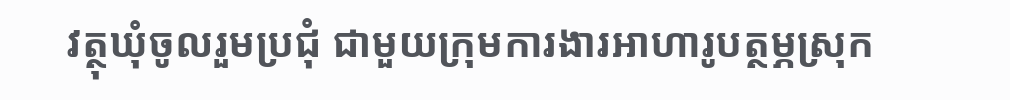វត្ថុឃុំចូលរួមប្រជុំ ជាមួយក្រុមការងារអាហារូបត្ថម្ភស្រុក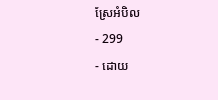ស្រែអំបិល
- 299
- ដោយ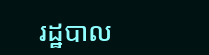រដ្ឋបាល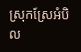ស្រុកស្រែអំបិល